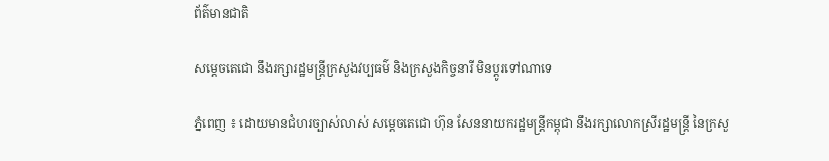ព័ត៌មានជាតិ

សម្តេចតេជោ នឹងរក្សារដ្ឋមន្ត្រីក្រសួងវប្បធម៌ និងក្រសួងកិច្ចនារី មិនប្តូរទៅណាទេ

ភ្នំពេញ ៖ ដោយមានជំហរច្បាស់លាស់ សម្តេចតេជោ ហ៊ុន សែននាយករដ្ឋមន្រ្តីកម្ពុជា នឹងរក្សាលោកស្រីរដ្ឋមន្រ្តី នៃក្រសួ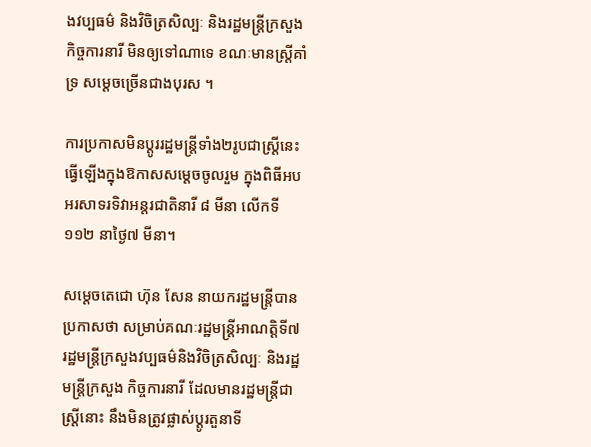ងវប្បធម៌ និងវិចិត្រសិល្បៈ និងរដ្ឋមន្ត្រីក្រសួងកិច្ចការនារី មិនឲ្យទៅណាទេ ខណៈមានស្រ្តីគាំទ្រ សម្តេចច្រើនជាងបុរស ។

ការប្រកាសមិនប្តូររដ្ឋមន្រ្តីទាំង២រូបជាស្រ្តីនេះ ធ្វើឡើងក្នុងឱកាសសម្តេចចូលរួម ក្នុងពិធីអបអរសាទរទិវាអន្តរជាតិនារី ៨ មីនា លើកទី១១២ នាថ្ងៃ៧ មីនា។

សម្តេចតេជោ ហ៊ុន សែន នាយករដ្ឋមន្ត្រីបានប្រកាសថា សម្រាប់គណៈរដ្ឋមន្ត្រីអាណត្តិទី៧ រដ្ឋមន្ត្រីក្រសួងវប្បធម៌និងវិចិត្រសិល្បៈ និងរដ្ឋមន្ត្រីក្រសួង កិច្ចការនារី ដែលមានរដ្ឋមន្ត្រីជាស្ត្រីនោះ នឹងមិនត្រូវផ្លាស់ប្តូរតួនាទី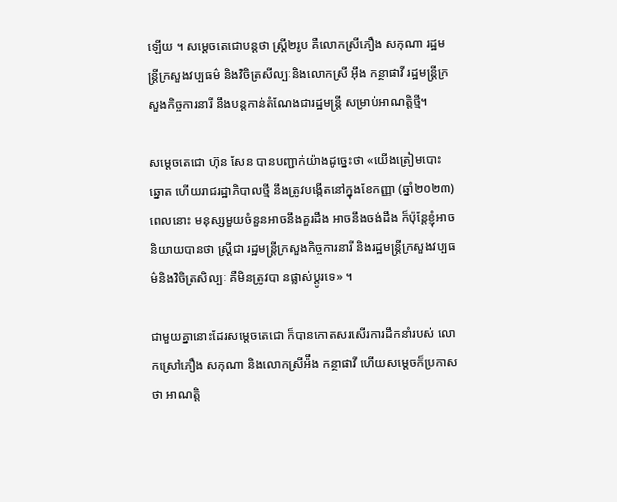ឡើយ ។ សម្តេចតេជោបន្តថា ស្រី្ត២រូប គឺលោកស្រីភឿង សកុណា រដ្ឋមន្ត្រីក្រសួងវប្បធម៌ និងវិចិត្រសីល្បៈនិងលោកស្រី អ៊ឹង កន្ថាផាវី រដ្ឋមន្ត្រីក្រសួងកិច្ចការនារី នឹងបន្តកាន់តំណែងជារដ្ឋមន្ត្រី សម្រាប់អាណត្តិថ្មី។

សម្តេចតេជោ ហ៊ុន សែន បានបញ្ជាក់យ៉ាងដូច្នេះថា «យើងត្រៀមបោះឆ្នោត ហើយរាជរដ្ឋាភិបាលថ្មី នឹងត្រូវបង្កើតនៅក្នុងខែកញ្ញា (ឆ្នាំ២០២៣) ពេលនោះ មនុស្សមួយចំនួនអាចនឹងគួរដឹង អាចនឹងចង់ដឹង ក៏ប៉ុន្តែខ្ញុំអាចនិយាយបានថា ស្ត្រីជា រដ្ឋមន្ត្រីក្រសួងកិច្ចការនារី និងរដ្ឋមន្ត្រីក្រសួងវប្បធម៌និងវិចិត្រសិល្បៈ គឺមិនត្រូវបា នផ្លាស់ប្តូរទេ» ។

ជាមួយគ្នានោះដែរសម្តេចតេជោ ក៏បានកោតសរសើរការដឹកនាំរបស់ លោកស្រៅភឿង សកុណា និងលោកស្រីអ៉ឹង កន្ថាផាវី ហើយសម្តេចក៏ប្រកាសថា អាណត្តិ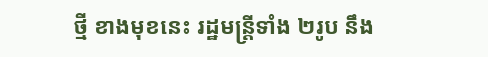ថ្មី ខាងមុខនេះ រដ្ឋមន្ត្រីទាំង ២រូប នឹង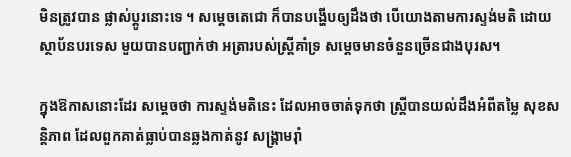មិនត្រូវបាន ផ្លាស់ប្តូរនោះទេ ។ សម្តេចតេជោ ក៏បានបង្ហើបឲ្យដឹងថា បើយោងតាមការស្ទង់មតិ ដោយស្ថាប័នបរទេស មួយបានបញ្ជាក់ថា អត្រារបស់ស្ត្រីគាំទ្រ សម្តេចមានចំនួនច្រើនជាងបុរស។

ក្នុងឱកាសនោះដែរ សម្តេចថា ការស្ទង់មតិនេះ ដែលអាចចាត់ទុកថា ស្ត្រីបានយល់ដឹងអំពីតម្លៃ សុខសន្តិភាព ដែលពួកគាត់ធ្លាប់បានឆ្លងកាត់នូវ សង្គ្រាមរ៉ាំ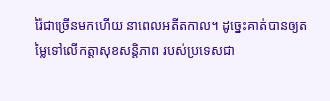រ៉ៃជាច្រើនមកហើយ នាពេលអតីតកាល។ ដូច្នេះគាត់បានឲ្យតម្លៃទៅលើកត្តាសុខសន្តិភាព របស់ប្រទេសជា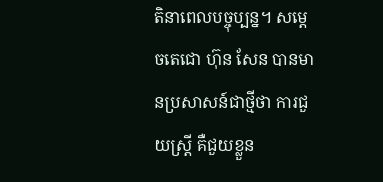តិនាពេលបច្ចុប្បន្ន។ សម្តេចតេជោ ហ៊ុន សែន បានមានប្រសាសន៍ជាថ្មីថា ការជួយស្ត្រី គឺជួយខ្លួន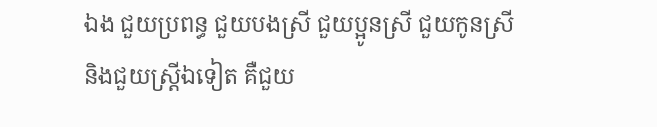ឯង ជួយប្រពន្ធ ជួយបងស្រី ជួយប្អូនស្រី ជួយកូនស្រី និងជួយស្ត្រីឯទៀត គឺជួយ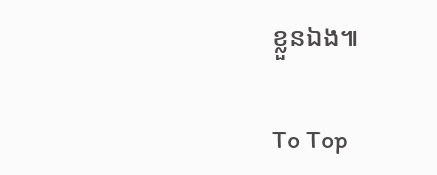ខ្លួនឯង៕

To Top